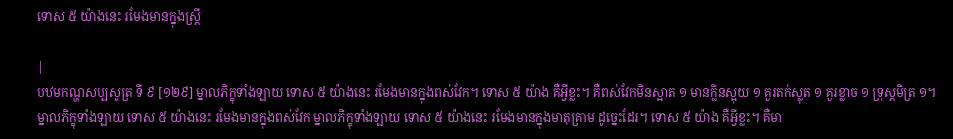ទោស ៥ យ៉ាងនេះ រមែងមានក្នុងស្រ្តី

|
បឋមកណ្ហសប្បសូត្រ ទី ៩ [១២៩] ម្នាលភិក្ខុទាំងឡាយ ទោស ៥ យ៉ាងនេះ រមែងមានក្នុងពស់វែក។ ទោស ៥ យ៉ាង គឺអ្វីខ្លះ។ គឺពស់វែកមិនស្អាត ១ មានក្លិនស្អុយ ១ គួរតក់ស្លុត ១ គួរខ្លាច ១ ទ្រុស្តមិត្រ ១។ ម្នាលភិក្ខុទាំងឡាយ ទោស ៥ យ៉ាងនេះ រមែងមានក្នុងពស់វែក ម្នាលភិក្ខុទាំងឡាយ ទោស ៥ យ៉ាងនេះ រមែងមានក្នុងមាតុគ្រាម ដូច្នេះដែរ។ ទោស ៥ យ៉ាង គឺអ្វីខ្លះ។ គឺមា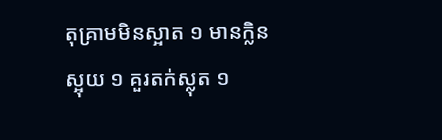តុគ្រាមមិនស្អាត ១ មានក្លិនស្អុយ ១ គួរតក់ស្លុត ១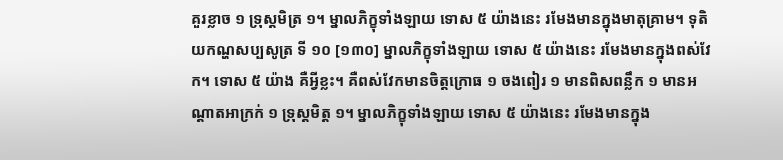គួរខ្លាច ១ ទ្រុស្តមិត្រ ១។ ម្នាលភិក្ខុទាំងឡាយ ទោស ៥ យ៉ាងនេះ រមែងមានក្នុងមាតុគ្រាម។ ទុតិយកណ្ហសប្បសូត្រ ទី ១០ [១៣០] ម្នាលភិក្ខុទាំងឡាយ ទោស ៥ យ៉ាងនេះ រមែងមានក្នុងពស់វែក។ ទោស ៥ យ៉ាង គឺអ្វីខ្លះ។ គឺពស់វែកមានចិត្តក្រោធ ១ ចងពៀរ ១ មានពិសពន្លឹក ១ មានអណ្តាតអាក្រក់ ១ ទ្រុស្តមិត្ត ១។ ម្នាលភិក្ខុទាំងឡាយ ទោស ៥ យ៉ាងនេះ រមែងមានក្នុង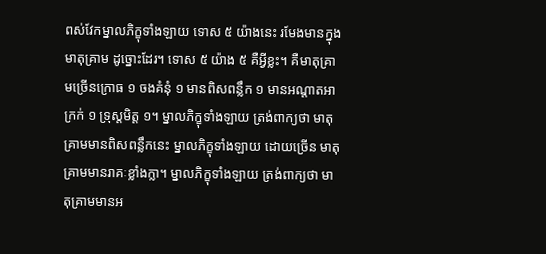ពស់វែកម្នាលភិក្ខុទាំងឡាយ ទោស ៥ យ៉ាងនេះ រមែងមានក្នុងមាតុគ្រាម ដូច្នោះដែរ។ ទោស ៥ យ៉ាង ៥ គឺអ្វីខ្លះ។ គឺមាតុគ្រាមច្រើនក្រោធ ១ ចងគំនុំ ១ មានពិសពន្លឹក ១ មានអណ្តាតអាក្រក់ ១ ទ្រុស្តមិត្ត ១។ ម្នាលភិក្ខុទាំងឡាយ ត្រង់ពាក្យថា មាតុគ្រាមមានពិសពន្លឹកនេះ ម្នាលភិក្ខុទាំងឡាយ ដោយច្រើន មាតុគ្រាមមានរាគៈខ្លាំងក្លា។ ម្នាលភិក្ខុទាំងឡាយ ត្រង់ពាក្យថា មាតុគ្រាមមានអ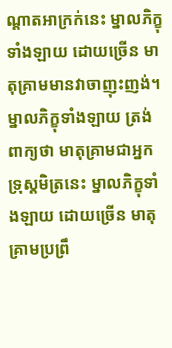ណ្តាតអាក្រក់នេះ ម្នាលភិក្ខុទាំងឡាយ ដោយច្រើន មាតុគ្រាមមានវាចាញុះញង់។ ម្នាលភិក្ខុទាំងឡាយ ត្រង់ពាក្យថា មាតុគ្រាមជាអ្នកទ្រុស្តមិត្រនេះ ម្នាលភិក្ខុទាំងឡាយ ដោយច្រើន មាតុគ្រាមប្រព្រឹ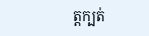ត្តក្បត់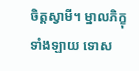ចិត្តស្វាមី។ ម្នាលភិក្ខុទាំងឡាយ ទោស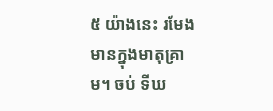៥ យ៉ាងនេះ រមែងមានក្នុងមាតុគ្រាម។ ចប់ ទីឃ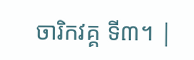ចារិកវគ្គ ទី៣។ |